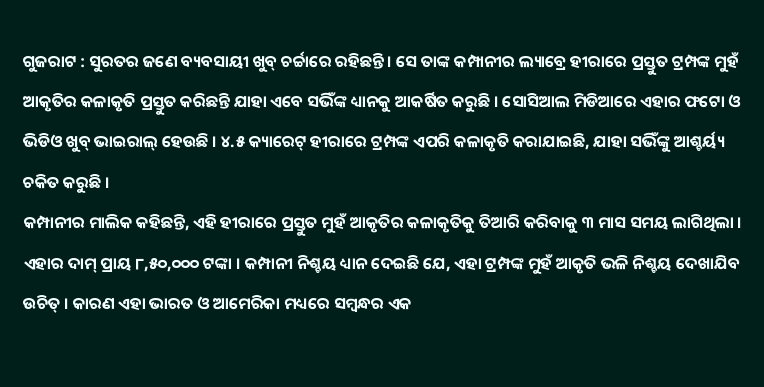ଗୁଜରାଟ : ସୁରତର ଜଣେ ବ୍ୟବସାୟୀ ଖୁବ୍ ଚର୍ଚ୍ଚାରେ ରହିଛନ୍ତି । ସେ ତାଙ୍କ କମ୍ପାନୀର ଲ୍ୟାବ୍ରେ ହୀରାରେ ପ୍ରସ୍ତୁତ ଟ୍ରମ୍ପଙ୍କ ମୁହଁ ଆକୃତିର କଳାକୃତି ପ୍ରସ୍ତୁତ କରିଛନ୍ତି ଯାହା ଏବେ ସଭିଁଙ୍କ ଧ୍ୟାନକୁ ଆକର୍ଷିତ କରୁଛି । ସୋସିଆଲ ମିଡିଆରେ ଏହାର ଫଟୋ ଓ ଭିଡିଓ ଖୁବ୍ ଭାଇରାଲ୍ ହେଉଛି । ୪.୫ କ୍ୟାରେଟ୍ ହୀରାରେ ଟ୍ରମ୍ପଙ୍କ ଏପରି କଳାକୃତି କରାଯାଇଛି, ଯାହା ସଭିଁଙ୍କୁ ଆଶ୍ଚର୍ୟ୍ୟ ଚକିତ କରୁଛି ।
କମ୍ପାନୀର ମାଲିକ କହିଛନ୍ତି, ଏହି ହୀରାରେ ପ୍ରସ୍ତୁତ ମୁହଁ ଆକୃତିର କଳାକୃତିକୁ ତିଆରି କରିବାକୁ ୩ ମାସ ସମୟ ଲାଗିଥିଲା । ଏହାର ଦାମ୍ ପ୍ରାୟ ୮,୫୦,୦୦୦ ଟଙ୍କା । କମ୍ପାନୀ ନିଶ୍ଚୟ ଧ୍ୟାନ ଦେଇଛି ଯେ, ଏହା ଟ୍ରମ୍ପଙ୍କ ମୁହଁ ଆକୃତି ଭଳି ନିଶ୍ଚୟ ଦେଖାଯିବ ଉଚିତ୍ । କାରଣ ଏହା ଭାରତ ଓ ଆମେରିକା ମଧ୍ୟରେ ସମ୍ବନ୍ଧର ଏକ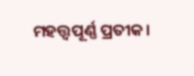ମହତ୍ତ୍ୱପୂର୍ଣ୍ଣ ପ୍ରତୀକ।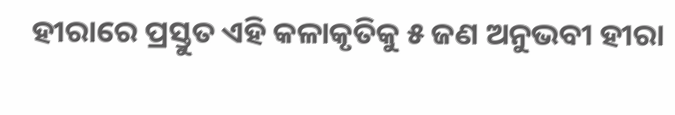ହୀରାରେ ପ୍ରସ୍ତୁତ ଏହି କଳାକୃତିକୁ ୫ ଜଣ ଅନୁଭବୀ ହୀରା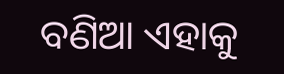ବଣିଆ ଏହାକୁ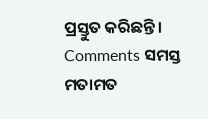ପ୍ରସ୍ତୁତ କରିଛନ୍ତି।
Comments ସମସ୍ତ ମତାମତ